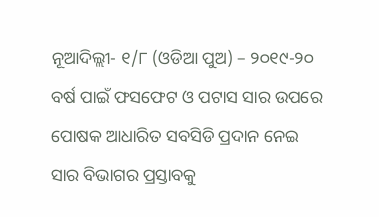ନୂଆଦିଲ୍ଲୀ- ୧/୮ (ଓଡିଆ ପୁଅ) – ୨୦୧୯-୨୦ ବର୍ଷ ପାଇଁ ଫସଫେଟ ଓ ପଟାସ ସାର ଉପରେ ପୋଷକ ଆଧାରିତ ସବସିଡି ପ୍ରଦାନ ନେଇ ସାର ବିଭାଗର ପ୍ରସ୍ତାବକୁ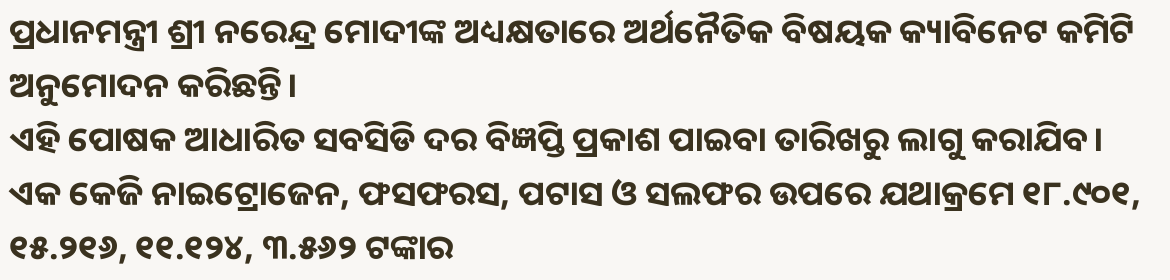ପ୍ରଧାନମନ୍ତ୍ରୀ ଶ୍ରୀ ନରେନ୍ଦ୍ର ମୋଦୀଙ୍କ ଅଧ୍ୟକ୍ଷତାରେ ଅର୍ଥନୈତିକ ବିଷୟକ କ୍ୟାବିନେଟ କମିଟି ଅନୁମୋଦନ କରିଛନ୍ତି।
ଏହି ପୋଷକ ଆଧାରିତ ସବସିଡି ଦର ବିଜ୍ଞପ୍ତି ପ୍ରକାଶ ପାଇବା ତାରିଖରୁ ଲାଗୁ କରାଯିବ। ଏକ କେଜି ନାଇଟ୍ରୋଜେନ, ଫସଫରସ, ପଟାସ ଓ ସଲଫର ଉପରେ ଯଥାକ୍ରମେ ୧୮.୯୦୧, ୧୫.୨୧୬, ୧୧.୧୨୪, ୩.୫୬୨ ଟଙ୍କାର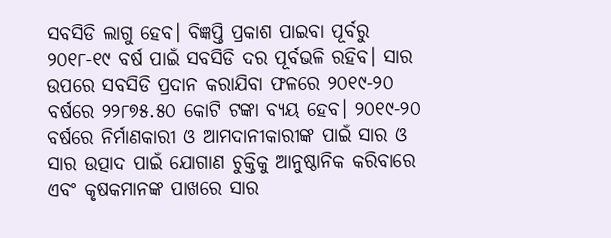ସବସିଡି ଲାଗୁ ହେବ। ବିଜ୍ଞପ୍ତି ପ୍ରକାଶ ପାଇବା ପୂର୍ବରୁ ୨୦୧୮-୧୯ ବର୍ଷ ପାଇଁ ସବସିଡି ଦର ପୂର୍ବଭଳି ରହିବ। ସାର ଉପରେ ସବସିଡି ପ୍ରଦାନ କରାଯିବା ଫଳରେ ୨୦୧୯-୨୦ ବର୍ଷରେ ୨୨୮୭୫.୫୦ କୋଟି ଟଙ୍କା ବ୍ୟୟ ହେବ। ୨୦୧୯-୨୦ ବର୍ଷରେ ନିର୍ମାଣକାରୀ ଓ ଆମଦାନୀକାରୀଙ୍କ ପାଇଁ ସାର ଓ ସାର ଉତ୍ପାଦ ପାଇଁ ଯୋଗାଣ ଚୁକ୍ତିକୁ ଆନୁଷ୍ଠାନିକ କରିବାରେ ଏବଂ କୃଷକମାନଙ୍କ ପାଖରେ ସାର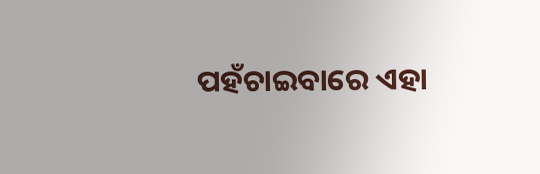ପହଁଚାଇବାରେ ଏହା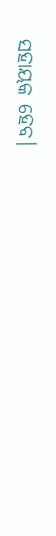ସହାୟକ ହେବ।